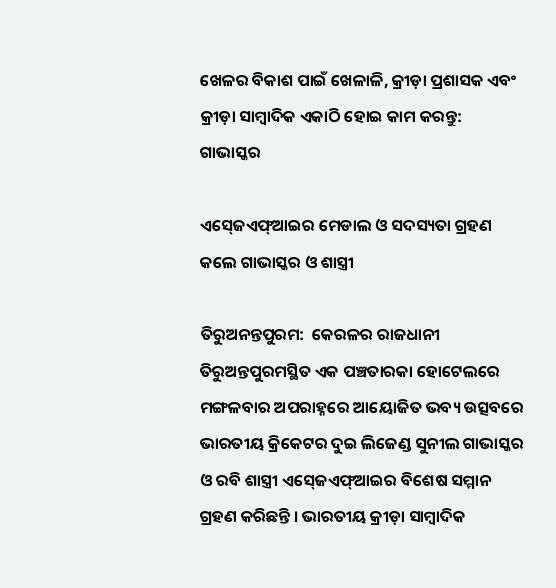ଖେଳର ବିକାଶ ପାଇଁ ଖେଳାଳି, କ୍ରୀଡ଼ା ପ୍ରଶାସକ ଏବଂ କ୍ରୀଡ଼ା ସାମ୍ବାଦିକ ଏକାଠି ହୋଇ କାମ କରନ୍ତୁ: ଗାଭାସ୍କର

ଏସ୍‍ଜେଏଫ୍‍ଆଇର ମେଡାଲ ଓ ସଦସ୍ୟତା ଗ୍ରହଣ କଲେ ଗାଭାସ୍କର ଓ ଶାସ୍ତ୍ରୀ

ତିରୁଅନନ୍ତପୁରମ:  କେରଳର ରାଜଧାନୀ ତିରୁଅନ୍ତପୁରମସ୍ଥିତ ଏକ ପଞ୍ଚତାରକା ହୋଟେଲରେ ମଙ୍ଗଳବାର ଅପରାହ୍ନରେ ଆୟୋଜିତ ଭବ୍ୟ ଉତ୍ସବରେ ଭାରତୀୟ କ୍ରିକେଟର ଦୁଇ ଲିଜେଣ୍ଡ ସୁନୀଲ ଗାଭାସ୍କର ଓ ରବି ଶାସ୍ତ୍ରୀ ଏସ୍‍ଜେଏଫ୍‍ଆଇର ବିଶେଷ ସମ୍ମାନ ଗ୍ରହଣ କରିଛନ୍ତି । ଭାରତୀୟ କ୍ରୀଡ଼ା ସାମ୍ବାଦିକ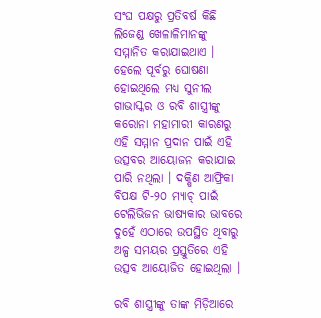ସଂଘ ପକ୍ଷରୁ ପ୍ରତିବର୍ଷ କିଛି ଲିଜେଣ୍ଡ ଖେଳାଳିମାନଙ୍କୁ ସମ୍ମାନିତ କରାଯାଇଥାଏ । ହେଲେ ପୂର୍ବରୁ ଘୋଷଣା ହୋଇଥିଲେ ମଧ୍ୟ ସୁନୀଲ ଗାଭାସ୍କର ଓ ରବି ଶାସ୍ତ୍ରୀଙ୍କୁ କରୋନା ମହାମାରୀ କାରଣରୁ ଏହି ସମ୍ମାନ ପ୍ରଦାନ ପାଇଁ ଏହି ଉତ୍ସବର ଆୟୋଜନ କରାଯାଇ ପାରି ନଥିଲା । ଦକ୍ଷିଣ ଆଫ୍ରିକା ବିପକ୍ଷ ଟି-୨୦ ମ୍ୟାଚ୍‍ ପାଇଁ ଟେଲିଭିଜନ ଭାଷ୍ୟକାର ଭାବରେ ଦୁହେଁ ଏଠାରେ ଉପସ୍ଥିତ ଥିବାରୁ ଅଳ୍ପ ସମୟର ପ୍ରସ୍ତୁତିରେ ଏହି ଉତ୍ସବ ଆୟୋଜିତ ହୋଇଥିଲା ।

ରବି ଶାସ୍ତ୍ରୀଙ୍କୁ ତାଙ୍କ ମିଡ଼ିଆରେ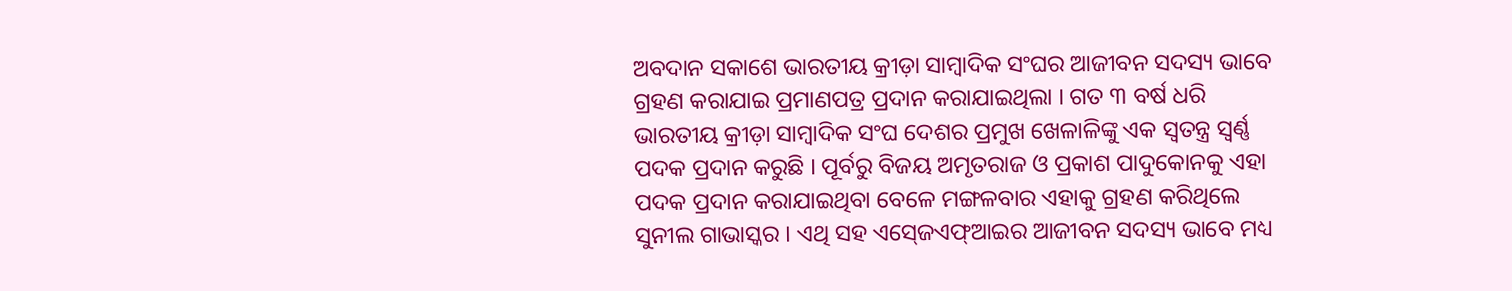ଅବଦାନ ସକାଶେ ଭାରତୀୟ କ୍ରୀଡ଼ା ସାମ୍ବାଦିକ ସଂଘର ଆଜୀବନ ସଦସ୍ୟ ଭାବେ ଗ୍ରହଣ କରାଯାଇ ପ୍ରମାଣପତ୍ର ପ୍ରଦାନ କରାଯାଇଥିଲା । ଗତ ୩ ବର୍ଷ ଧରି ଭାରତୀୟ କ୍ରୀଡ଼ା ସାମ୍ବାଦିକ ସଂଘ ଦେଶର ପ୍ରମୁଖ ଖେଳାଳିଙ୍କୁ ଏକ ସ୍ୱତନ୍ତ୍ର ସ୍ୱର୍ଣ୍ଣ ପଦକ ପ୍ରଦାନ କରୁଛି । ପୂର୍ବରୁ ବିଜୟ ଅମୃତରାଜ ଓ ପ୍ରକାଶ ପାଦୁକୋନକୁ ଏହା ପଦକ ପ୍ରଦାନ କରାଯାଇଥିବା ବେଳେ ମଙ୍ଗଳବାର ଏହାକୁ ଗ୍ରହଣ କରିଥିଲେ ସୁନୀଲ ଗାଭାସ୍କର । ଏଥି ସହ ଏସ୍‍ଜେଏଫ୍‍ଆଇର ଆଜୀବନ ସଦସ୍ୟ ଭାବେ ମଧ୍ୟ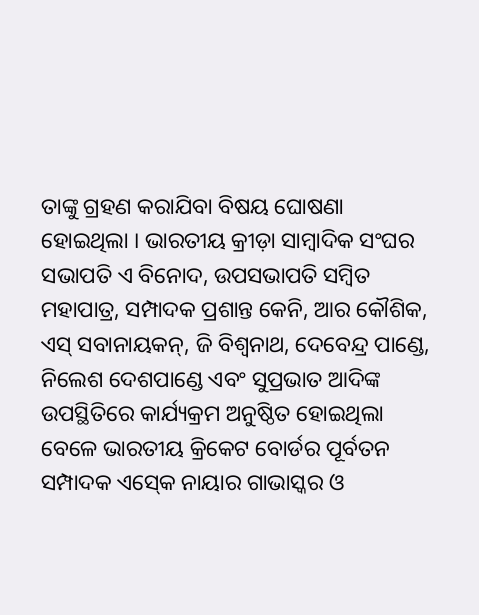ତାଙ୍କୁ ଗ୍ରହଣ କରାଯିବା ବିଷୟ ଘୋଷଣା ହୋଇଥିଲା । ଭାରତୀୟ କ୍ରୀଡ଼ା ସାମ୍ବାଦିକ ସଂଘର ସଭାପତି ଏ ବିନୋଦ, ଉପସଭାପତି ସମ୍ବିତ ମହାପାତ୍ର, ସମ୍ପାଦକ ପ୍ରଶାନ୍ତ କେନି, ଆର କୌଶିକ, ଏସ୍‍ ସବାନାୟକନ୍‍, ଜି ବିଶ୍ୱନାଥ, ଦେବେନ୍ଦ୍ର ପାଣ୍ଡେ, ନିଲେଶ ଦେଶପାଣ୍ଡେ ଏବଂ ସୁପ୍ରଭାତ ଆଦିଙ୍କ ଉପସ୍ଥିତିରେ କାର୍ଯ୍ୟକ୍ରମ ଅନୁଷ୍ଠିତ ହୋଇଥିଲା ବେଳେ ଭାରତୀୟ କ୍ରିକେଟ ବୋର୍ଡର ପୂର୍ବତନ ସମ୍ପାଦକ ଏସ୍‍କେ ନାୟାର ଗାଭାସ୍କର ଓ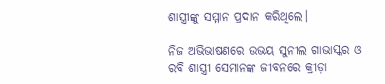ଶାସ୍ତ୍ରୀଙ୍କୁ ସମ୍ମାନ ପ୍ରଦାନ କରିଥିଲେ।

ନିଜ ଅଭିଭାଷଣରେ ଉଭୟ ସୁନୀଲ ଗାଭାସ୍କର ଓ ରବି ଶାସ୍ତ୍ରୀ ସେମାନଙ୍କ ଜୀବନରେ କ୍ରୀଡ଼ା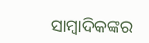ସାମ୍ବାଦିକଙ୍କର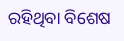ରହିଥିବା ବିଶେଷ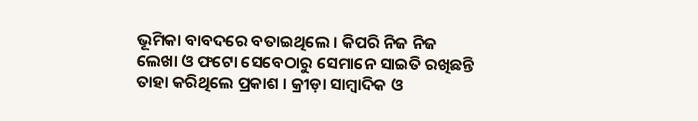ଭୂମିକା ବାବଦରେ ବତାଇଥିଲେ । କିପରି ନିଜ ନିଜ ଲେଖା ଓ ଫଟୋ ସେବେଠାରୁ ସେମାନେ ସାଇତି ରଖିଛନ୍ତି ତାହା କରିଥିଲେ ପ୍ରକାଶ । କ୍ରୀଡ଼ା ସାମ୍ବାଦିକ ଓ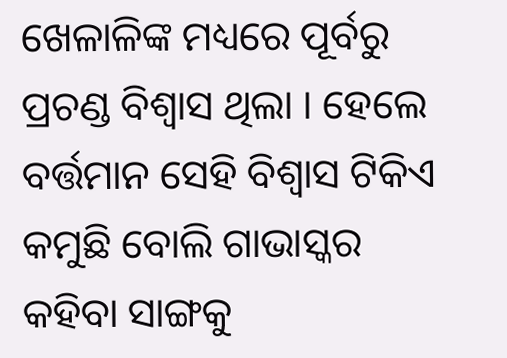ଖେଳାଳିଙ୍କ ମଧ୍ୟରେ ପୂର୍ବରୁ ପ୍ରଚଣ୍ଡ ବିଶ୍ୱାସ ଥିଲା । ହେଲେ ବର୍ତ୍ତମାନ ସେହି ବିଶ୍ୱାସ ଟିକିଏ କମୁଛି ବୋଲି ଗାଭାସ୍କର କହିବା ସାଙ୍ଗକୁ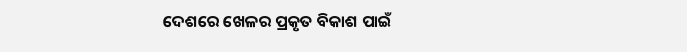ଦେଶରେ ଖେଳର ପ୍ରକୃତ ବିକାଶ ପାଇଁ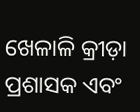ଖେଳାଳି କ୍ରୀଡ଼ା ପ୍ରଶାସକ ଏବଂ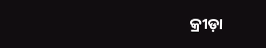କ୍ରୀଡ଼ା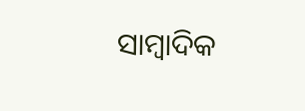ସାମ୍ବାଦିକ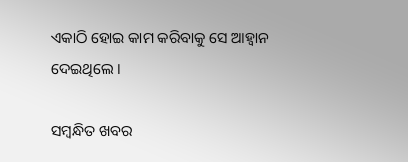ଏକାଠି ହୋଇ କାମ କରିବାକୁ ସେ ଆହ୍ୱାନ ଦେଇଥିଲେ ।

ସମ୍ବନ୍ଧିତ ଖବର